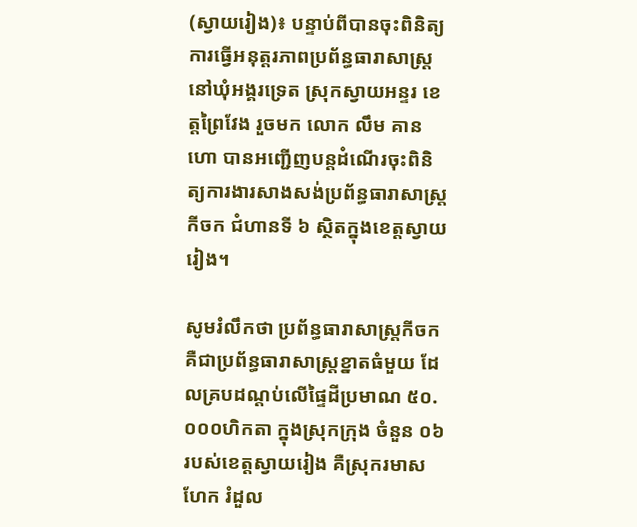(ស្វាយរៀង)៖ បន្ទាប់ពីបានចុះពិនិត្យការធ្វើអនុត្តរភាពប្រព័ន្ធធារាសាស្ត្រ នៅឃុំអង្គរទ្រេត ស្រុកស្វាយអន្ទរ ខេត្តព្រៃវែង រួចមក លោក លឹម គានហោ បានអញ្ជើញបន្តដំណើរចុះពិនិត្យការងារសាងសង់ប្រព័ន្ធធារាសាស្ត្រ កីចក ជំហានទី ៦ ស្ថិតក្នុងខេត្តស្វាយរៀង។

សូមរំលឹកថា ប្រព័ន្ធធារាសាស្ត្រកីចក គឺជាប្រព័ន្ធធារាសាស្ត្រខ្នាតធំមួយ ដែលគ្របដណ្តប់លើផ្ទៃដីប្រមាណ ៥០.០០០ហិកតា ក្នុងស្រុកក្រុង ចំនួន ០៦ របស់ខេត្តស្វាយរៀង គឺស្រុករមាសហែក រំដួល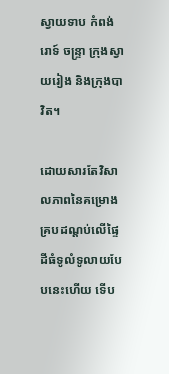ស្វាយទាប កំពង់រោទ៍ ចន្ទ្រា ក្រុងស្វាយរៀង និងក្រុងបាវិត។

ដោយសារតែវិសាលភាពនៃគម្រោង គ្របដណ្តប់លើផ្ទៃដីធំទូលំទូលាយបែបនេះហើយ ទើប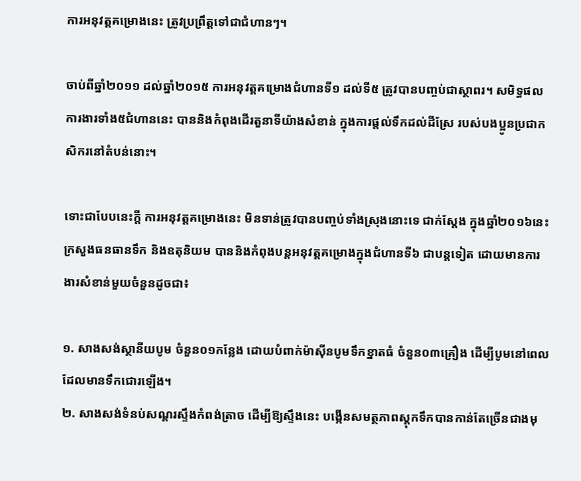ការអនុវត្តគម្រោងនេះ ត្រូវប្រព្រឹត្តទៅជាជំហានៗ។

ចាប់ពីឆ្នាំ២០១១ ដល់ឆ្នាំ២០១៥ ការអនុវត្តគម្រោងជំហានទី១ ដល់ទី៥ ត្រូវបានបញ្ចប់ជាស្ថាពរ។ សមិទ្ធផលការងារទាំង៥ជំហាននេះ បាននិងកំពុងដើរតួនាទីយ៉ាងសំខាន់ ក្នុងការផ្តល់ទឹកដល់ដីស្រែ របស់បងប្អូនប្រជាកសិករនៅតំបន់នោះ។

ទោះជាបែបនេះក្តី ការអនុវត្តគម្រោងនេះ មិនទាន់ត្រូវបានបញ្ចប់ទាំងស្រុងនោះទេ ជាក់ស្តែង ក្នុងឆ្នាំ២០១៦នេះ ក្រសួងធនធានទឹក និងឧតុនិយម បាននិងកំពុងបន្តអនុវត្តគម្រោងក្នុងជំហានទី៦ ជាបន្តទៀត ដោយមានការងារសំខាន់មួយចំនួនដូចជា៖

១. សាងសង់ស្ថានីយបូម ចំនួន០១កន្លែង ដោយបំពាក់ម៉ាស៊ីនបូមទឹកខ្នាតធំ ចំនួន០៣គ្រឿង ដើម្បីបូមនៅពេលដែលមានទឹកជោរឡើង។
២. សាងសង់ទំនប់សណ្តរស្ទឹងកំពង់ត្រាច ដើម្បីឱ្យស្ទឹងនេះ បង្កើនសមត្ថភាពស្តុកទឹកបានកាន់តែច្រើនជាងមុ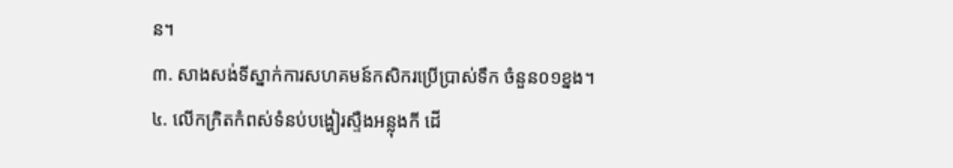ន។
៣. សាងសង់ទីស្នាក់ការសហគមន៍កសិករប្រើប្រាស់ទឹក ចំនួន០១ខ្នង។
៤. លើកក្រិតកំពស់ទំនប់បង្ហៀរស្ទឺងអន្លុងកី ដើ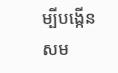ម្បីបង្កើនសម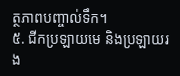ត្ថភាពបញ្ចាល់ទឹក។
៥. ជីកប្រឡាយមេ និងប្រឡាយរង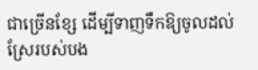ជាច្រើនខ្សែ ដើម្បីទាញទឹកឱ្យចូលដល់ស្រែរបស់បង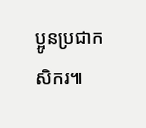ប្អូនប្រជាកសិករ៕